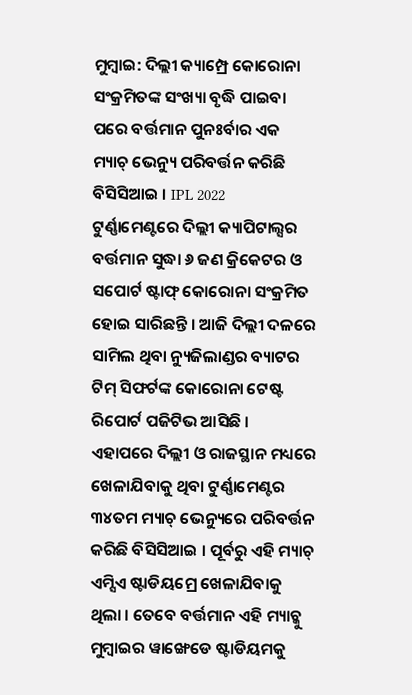ମୁମ୍ବାଇ: ଦିଲ୍ଲୀ କ୍ୟାମ୍ପ୍ରେ କୋରୋନା ସଂକ୍ରମିତଙ୍କ ସଂଖ୍ୟା ବୃଦ୍ଧି ପାଇବା ପରେ ବର୍ତ୍ତମାନ ପୁନଃର୍ବାର ଏକ ମ୍ୟାଚ୍ ଭେନ୍ୟୁ ପରିବର୍ତ୍ତନ କରିଛି ବିସିସିଆଇ । IPL 2022 ଟୁର୍ଣ୍ଣାମେଣ୍ଟରେ ଦିଲ୍ଲୀ କ୍ୟାପିଟାଲ୍ସର ବର୍ତ୍ତମାନ ସୁଦ୍ଧା ୬ ଜଣ କ୍ରିକେଟର ଓ ସପୋର୍ଟ ଷ୍ଟାଫ୍ କୋରୋନା ସଂକ୍ରମିତ ହୋଇ ସାରିଛନ୍ତି । ଆଜି ଦିଲ୍ଲୀ ଦଳରେ ସାମିଲ ଥିବା ନ୍ୟୁଜିଲାଣ୍ଡର ବ୍ୟାଟର ଟିମ୍ ସିଫର୍ଟଙ୍କ କୋରୋନା ଟେଷ୍ଟ ରିପୋର୍ଟ ପଜିଟିଭ ଆସିଛି ।
ଏହାପରେ ଦିଲ୍ଲୀ ଓ ରାଜସ୍ଥାନ ମଧ୍ୟରେ ଖେଳାଯିବାକୁ ଥିବା ଟୁର୍ଣ୍ଣାମେଣ୍ଟର ୩୪ତମ ମ୍ୟାଚ୍ ଭେନ୍ୟୁରେ ପରିବର୍ତ୍ତନ କରିଛି ବିସିସିଆଇ । ପୂର୍ବରୁ ଏହି ମ୍ୟାଚ୍ ଏମ୍ସିଏ ଷ୍ଟାଡିୟମ୍ରେ ଖେଳାଯିବାକୁ ଥିଲା । ତେବେ ବର୍ତ୍ତମାନ ଏହି ମ୍ୟାଚ୍କୁ ମୁମ୍ବାଇର ୱାଙ୍ଖେଡେ ଷ୍ଟାଡିୟମକୁ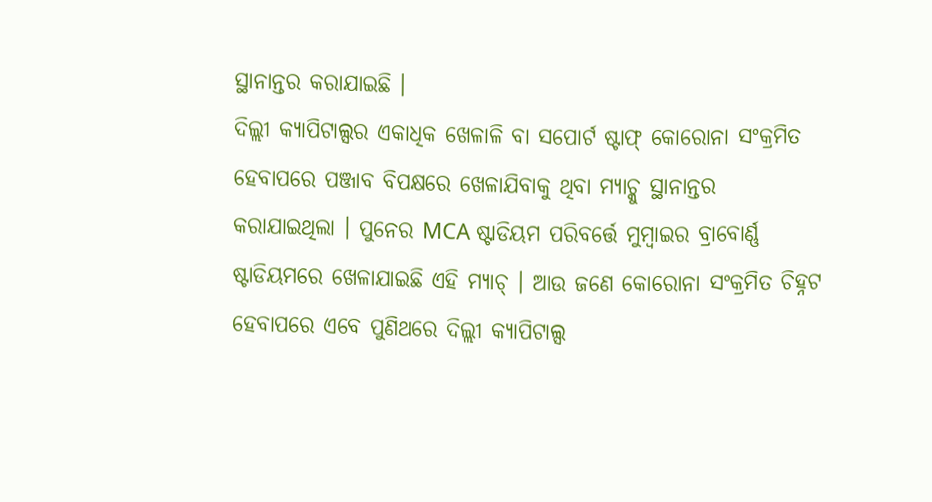ସ୍ଥାନାନ୍ତର କରାଯାଇଛି ।
ଦିଲ୍ଲୀ କ୍ୟାପିଟାଲ୍ସର ଏକାଧିକ ଖେଳାଳି ବା ସପୋର୍ଟ ଷ୍ଟାଫ୍ କୋରୋନା ସଂକ୍ରମିତ ହେବାପରେ ପଞ୍ଜାବ ବିପକ୍ଷରେ ଖେଳାଯିବାକୁ ଥିବା ମ୍ୟାଚ୍କୁ ସ୍ଥାନାନ୍ତର କରାଯାଇଥିଲା । ପୁନେର MCA ଷ୍ଟାଡିୟମ ପରିବର୍ତ୍ତେ ମୁମ୍ବାଇର ବ୍ରାବୋର୍ଣ୍ଣ ଷ୍ଟାଡିୟମରେ ଖେଳାଯାଇଛି ଏହି ମ୍ୟାଚ୍ । ଆଉ ଜଣେ କୋରୋନା ସଂକ୍ରମିତ ଚିହ୍ନଟ ହେବାପରେ ଏବେ ପୁଣିଥରେ ଦିଲ୍ଲୀ କ୍ୟାପିଟାଲ୍ସ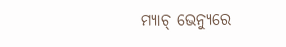ମ୍ୟାଚ୍ ଭେନ୍ୟୁରେ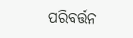ପରିବର୍ତ୍ତନ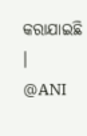କରାଯାଇଛି ।
@ANI